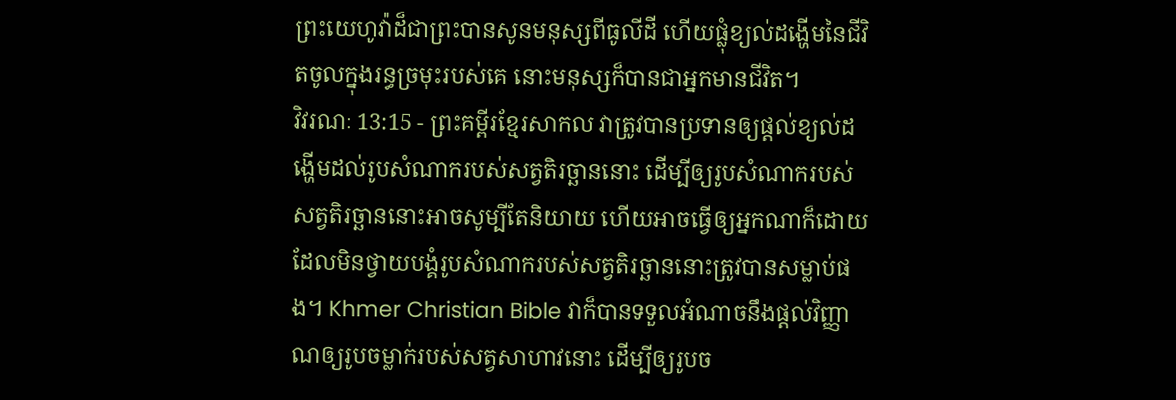ព្រះយេហូវ៉ាដ៏ជាព្រះបានសូនមនុស្សពីធូលីដី ហើយផ្លុំខ្យល់ដង្ហើមនៃជីវិតចូលក្នុងរន្ធច្រមុះរបស់គេ នោះមនុស្សក៏បានជាអ្នកមានជីវិត។
វិវរណៈ 13:15 - ព្រះគម្ពីរខ្មែរសាកល វាត្រូវបានប្រទានឲ្យផ្ដល់ខ្យល់ដង្ហើមដល់រូបសំណាករបស់សត្វតិរច្ឆាននោះ ដើម្បីឲ្យរូបសំណាករបស់សត្វតិរច្ឆាននោះអាចសូម្បីតែនិយាយ ហើយអាចធ្វើឲ្យអ្នកណាក៏ដោយដែលមិនថ្វាយបង្គំរូបសំណាករបស់សត្វតិរច្ឆាននោះត្រូវបានសម្លាប់ផង។ Khmer Christian Bible វាក៏បានទទួលអំណាចនឹងផ្ដល់វិញ្ញាណឲ្យរូបចម្លាក់របស់សត្វសាហាវនោះ ដើម្បីឲ្យរូបច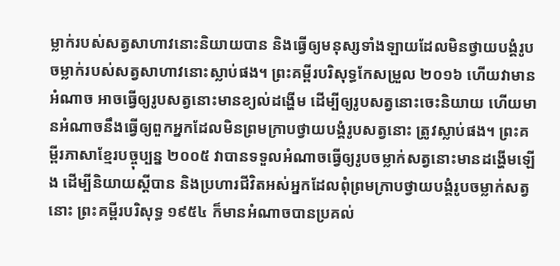ម្លាក់របស់សត្វសាហាវនោះនិយាយបាន និងធ្វើឲ្យមនុស្សទាំងឡាយដែលមិនថ្វាយបង្គំរូបចម្លាក់របស់សត្វសាហាវនោះស្លាប់ផង។ ព្រះគម្ពីរបរិសុទ្ធកែសម្រួល ២០១៦ ហើយវាមានអំណាច អាចធ្វើឲ្យរូបសត្វនោះមានខ្យល់ដង្ហើម ដើម្បីឲ្យរូបសត្វនោះចេះនិយាយ ហើយមានអំណាចនឹងធ្វើឲ្យពួកអ្នកដែលមិនព្រមក្រាបថ្វាយបង្គំរូបសត្វនោះ ត្រូវស្លាប់ផង។ ព្រះគម្ពីរភាសាខ្មែរបច្ចុប្បន្ន ២០០៥ វាបានទទួលអំណាចធ្វើឲ្យរូបចម្លាក់សត្វនោះមានដង្ហើមឡើង ដើម្បីនិយាយស្ដីបាន និងប្រហារជីវិតអស់អ្នកដែលពុំព្រមក្រាបថ្វាយបង្គំរូបចម្លាក់សត្វនោះ ព្រះគម្ពីរបរិសុទ្ធ ១៩៥៤ ក៏មានអំណាចបានប្រគល់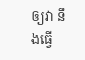ឲ្យវា នឹងធ្វើ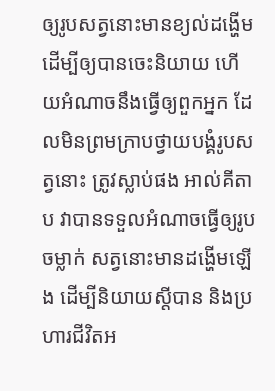ឲ្យរូបសត្វនោះមានខ្យល់ដង្ហើម ដើម្បីឲ្យបានចេះនិយាយ ហើយអំណាចនឹងធ្វើឲ្យពួកអ្នក ដែលមិនព្រមក្រាបថ្វាយបង្គំរូបសត្វនោះ ត្រូវស្លាប់ផង អាល់គីតាប វាបានទទួលអំណាចធ្វើឲ្យរូបចម្លាក់ សត្វនោះមានដង្ហើមឡើង ដើម្បីនិយាយស្ដីបាន និងប្រហារជីវិតអ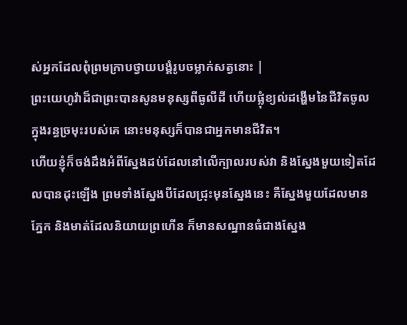ស់អ្នកដែលពុំព្រមក្រាបថ្វាយបង្គំរូបចម្លាក់សត្វនោះ |
ព្រះយេហូវ៉ាដ៏ជាព្រះបានសូនមនុស្សពីធូលីដី ហើយផ្លុំខ្យល់ដង្ហើមនៃជីវិតចូលក្នុងរន្ធច្រមុះរបស់គេ នោះមនុស្សក៏បានជាអ្នកមានជីវិត។
ហើយខ្ញុំក៏ចង់ដឹងអំពីស្នែងដប់ដែលនៅលើក្បាលរបស់វា និងស្នែងមួយទៀតដែលបានដុះឡើង ព្រមទាំងស្នែងបីដែលជ្រុះមុនស្នែងនេះ គឺស្នែងមួយដែលមានភ្នែក និងមាត់ដែលនិយាយព្រហើន ក៏មានសណ្ឋានធំជាងស្នែង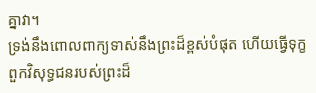គ្នាវា។
ទ្រង់នឹងពោលពាក្យទាស់នឹងព្រះដ៏ខ្ពស់បំផុត ហើយធ្វើទុក្ខពួកវិសុទ្ធជនរបស់ព្រះដ៏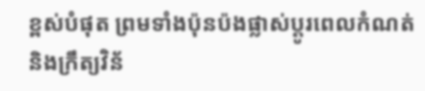ខ្ពស់បំផុត ព្រមទាំងប៉ុនប៉ងផ្លាស់ប្ដូរពេលកំណត់ និងក្រឹត្យវិន័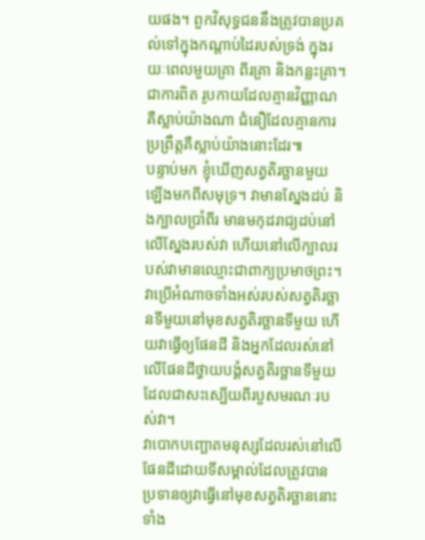យផង។ ពួកវិសុទ្ធជននឹងត្រូវបានប្រគល់ទៅក្នុងកណ្ដាប់ដៃរបស់ទ្រង់ ក្នុងរយៈពេលមួយគ្រា ពីរគ្រា និងកន្លះគ្រា។
ជាការពិត រូបកាយដែលគ្មានវិញ្ញាណគឺស្លាប់យ៉ាងណា ជំនឿដែលគ្មានការប្រព្រឹត្តគឺស្លាប់យ៉ាងនោះដែរ៕
បន្ទាប់មក ខ្ញុំឃើញសត្វតិរច្ឆានមួយឡើងមកពីសមុទ្រ។ វាមានស្នែងដប់ និងក្បាលប្រាំពីរ មានមកុដរាជ្យដប់នៅលើស្នែងរបស់វា ហើយនៅលើក្បាលរបស់វាមានឈ្មោះជាពាក្យប្រមាថព្រះ។
វាប្រើអំណាចទាំងអស់របស់សត្វតិរច្ឆានទីមួយនៅមុខសត្វតិរច្ឆានទីមួយ ហើយវាធ្វើឲ្យផែនដី និងអ្នកដែលរស់នៅលើផែនដីថ្វាយបង្គំសត្វតិរច្ឆានទីមួយដែលជាសះស្បើយពីរបួសមរណៈរបស់វា។
វាបោកបញ្ឆោតមនុស្សដែលរស់នៅលើផែនដីដោយទីសម្គាល់ដែលត្រូវបានប្រទានឲ្យវាធ្វើនៅមុខសត្វតិរច្ឆាននោះ ទាំង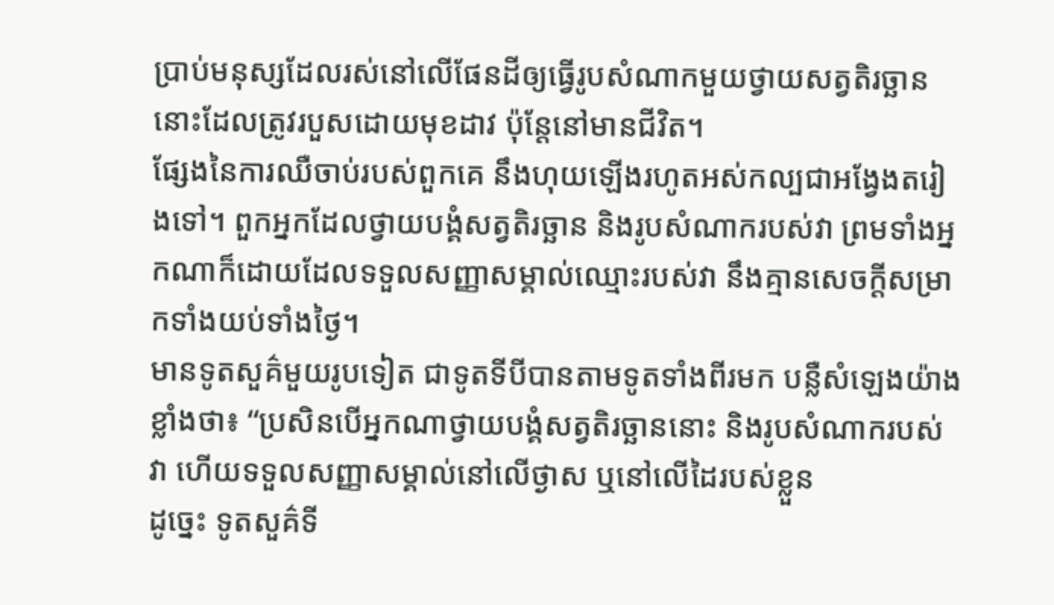ប្រាប់មនុស្សដែលរស់នៅលើផែនដីឲ្យធ្វើរូបសំណាកមួយថ្វាយសត្វតិរច្ឆាននោះដែលត្រូវរបួសដោយមុខដាវ ប៉ុន្តែនៅមានជីវិត។
ផ្សែងនៃការឈឺចាប់របស់ពួកគេ នឹងហុយឡើងរហូតអស់កល្បជាអង្វែងតរៀងទៅ។ ពួកអ្នកដែលថ្វាយបង្គំសត្វតិរច្ឆាន និងរូបសំណាករបស់វា ព្រមទាំងអ្នកណាក៏ដោយដែលទទួលសញ្ញាសម្គាល់ឈ្មោះរបស់វា នឹងគ្មានសេចក្ដីសម្រាកទាំងយប់ទាំងថ្ងៃ។
មានទូតសួគ៌មួយរូបទៀត ជាទូតទីបីបានតាមទូតទាំងពីរមក បន្លឺសំឡេងយ៉ាងខ្លាំងថា៖ “ប្រសិនបើអ្នកណាថ្វាយបង្គំសត្វតិរច្ឆាននោះ និងរូបសំណាករបស់វា ហើយទទួលសញ្ញាសម្គាល់នៅលើថ្ងាស ឬនៅលើដៃរបស់ខ្លួន
ដូច្នេះ ទូតសួគ៌ទី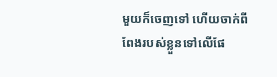មួយក៏ចេញទៅ ហើយចាក់ពីពែងរបស់ខ្លួនទៅលើផែ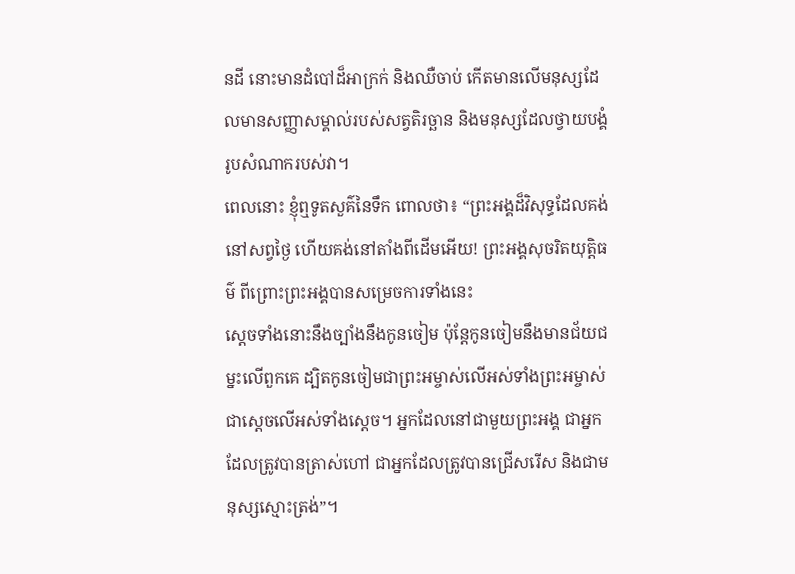នដី នោះមានដំបៅដ៏អាក្រក់ និងឈឺចាប់ កើតមានលើមនុស្សដែលមានសញ្ញាសម្គាល់របស់សត្វតិរច្ឆាន និងមនុស្សដែលថ្វាយបង្គំរូបសំណាករបស់វា។
ពេលនោះ ខ្ញុំឮទូតសួគ៌នៃទឹក ពោលថា៖ “ព្រះអង្គដ៏វិសុទ្ធដែលគង់នៅសព្វថ្ងៃ ហើយគង់នៅតាំងពីដើមអើយ! ព្រះអង្គសុចរិតយុត្តិធម៌ ពីព្រោះព្រះអង្គបានសម្រេចការទាំងនេះ
ស្ដេចទាំងនោះនឹងច្បាំងនឹងកូនចៀម ប៉ុន្តែកូនចៀមនឹងមានជ័យជម្នះលើពួកគេ ដ្បិតកូនចៀមជាព្រះអម្ចាស់លើអស់ទាំងព្រះអម្ចាស់ ជាស្ដេចលើអស់ទាំងស្ដេច។ អ្នកដែលនៅជាមួយព្រះអង្គ ជាអ្នកដែលត្រូវបានត្រាស់ហៅ ជាអ្នកដែលត្រូវបានជ្រើសរើស និងជាមនុស្សស្មោះត្រង់”។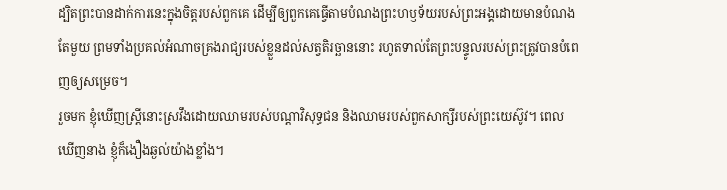ដ្បិតព្រះបានដាក់ការនេះក្នុងចិត្តរបស់ពួកគេ ដើម្បីឲ្យពួកគេធ្វើតាមបំណងព្រះហឫទ័យរបស់ព្រះអង្គដោយមានបំណងតែមួយ ព្រមទាំងប្រគល់អំណាចគ្រងរាជ្យរបស់ខ្លួនដល់សត្វតិរច្ឆាននោះ រហូតទាល់តែព្រះបន្ទូលរបស់ព្រះត្រូវបានបំពេញឲ្យសម្រេច។
រួចមក ខ្ញុំឃើញស្ត្រីនោះស្រវឹងដោយឈាមរបស់បណ្ដាវិសុទ្ធជន និងឈាមរបស់ពួកសាក្សីរបស់ព្រះយេស៊ូវ។ ពេលឃើញនាង ខ្ញុំក៏ងឿងឆ្ងល់យ៉ាងខ្លាំង។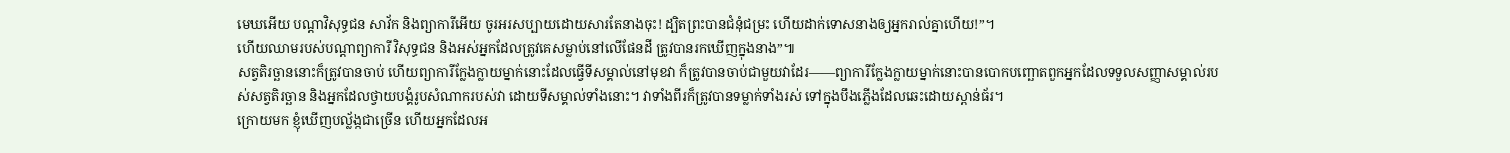មេឃអើយ បណ្ដាវិសុទ្ធជន សាវ័ក និងព្យាការីអើយ ចូរអរសប្បាយដោយសារតែនាងចុះ! ដ្បិតព្រះបានជំនុំជម្រះ ហើយដាក់ទោសនាងឲ្យអ្នករាល់គ្នាហើយ!”។
ហើយឈាមរបស់បណ្ដាព្យាការី វិសុទ្ធជន និងអស់អ្នកដែលត្រូវគេសម្លាប់នៅលើផែនដី ត្រូវបានរកឃើញក្នុងនាង”៕
សត្វតិរច្ឆាននោះក៏ត្រូវបានចាប់ ហើយព្យាការីក្លែងក្លាយម្នាក់នោះដែលធ្វើទីសម្គាល់នៅមុខវា ក៏ត្រូវបានចាប់ជាមួយវាដែរ——ព្យាការីក្លែងក្លាយម្នាក់នោះបានបោកបញ្ឆោតពួកអ្នកដែលទទួលសញ្ញាសម្គាល់របស់សត្វតិរច្ឆាន និងអ្នកដែលថ្វាយបង្គំរូបសំណាករបស់វា ដោយទីសម្គាល់ទាំងនោះ។ វាទាំងពីរក៏ត្រូវបានទម្លាក់ទាំងរស់ ទៅក្នុងបឹងភ្លើងដែលឆេះដោយស្ពាន់ធ័រ។
ក្រោយមក ខ្ញុំឃើញបល្ល័ង្កជាច្រើន ហើយអ្នកដែលអ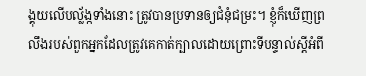ង្គុយលើបល្ល័ង្កទាំងនោះ ត្រូវបានប្រទានឲ្យជំនុំជម្រះ។ ខ្ញុំក៏ឃើញព្រលឹងរបស់ពួកអ្នកដែលត្រូវគេកាត់ក្បាលដោយព្រោះទីបន្ទាល់ស្ដីអំពី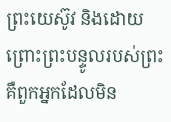ព្រះយេស៊ូវ និងដោយព្រោះព្រះបន្ទូលរបស់ព្រះ គឺពួកអ្នកដែលមិន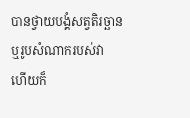បានថ្វាយបង្គំសត្វតិរច្ឆាន ឬរូបសំណាករបស់វា ហើយក៏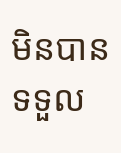មិនបានទទួល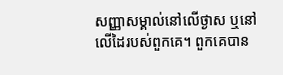សញ្ញាសម្គាល់នៅលើថ្ងាស ឬនៅលើដៃរបស់ពួកគេ។ ពួកគេបាន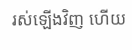រស់ឡើងវិញ ហើយ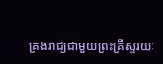គ្រងរាជ្យជាមួយព្រះគ្រីស្ទរយៈ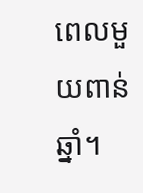ពេលមួយពាន់ឆ្នាំ។